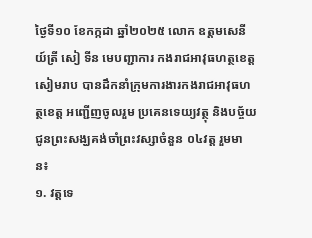ថ្ងៃទី១០ ខែកក្កដា ឆ្នាំ២០២៥ លោក ឧត្តមសេនីយ៍ត្រី សៀ ទីន មេបញ្ជាការ កងរាជអាវុធហត្ថខេត្តសៀមរាប បានដឹកនាំក្រុមការងារកងរាជអាវុធហត្ថខេត្ត អញ្ជើញចូលរួម ប្រគេនទេយ្យវត្ថុ និងបច្ច័យជូនព្រះសង្ឃគង់ចាំព្រះវស្សាចំនួន ០៤វត្ត រួមមាន៖
១. វត្តទេ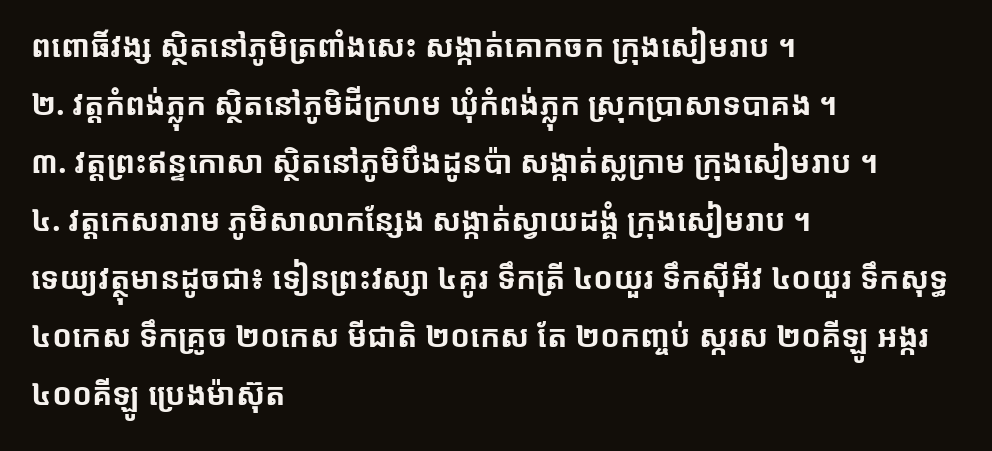ពពោធិ៍វង្ស ស្ថិតនៅភូមិត្រពាំងសេះ សង្កាត់គោកចក ក្រុងសៀមរាប ។
២. វត្តកំពង់ភ្លុក ស្ថិតនៅភូមិដីក្រហម ឃុំកំពង់ភ្លុក ស្រុកប្រាសាទបាគង ។
៣. វត្តព្រះឥន្ទកោសា ស្ថិតនៅភូមិបឹងដូនប៉ា សង្កាត់ស្លក្រាម ក្រុងសៀមរាប ។
៤. វត្តកេសរារាម ភូមិសាលាកន្សែង សង្កាត់ស្វាយដង្គំ ក្រុងសៀមរាប ។
ទេយ្យវត្ថុមានដូចជា៖ ទៀនព្រះវស្សា ៤គូរ ទឹកត្រី ៤០យួរ ទឹកសុីអីវ ៤០យួរ ទឹកសុទ្ធ ៤០កេស ទឹកគ្រូច ២០កេស មីជាតិ ២០កេស តែ ២០កញ្ចប់ ស្ករស ២០គីឡូ អង្ករ ៤០០គីឡូ ប្រេងម៉ាស៊ុត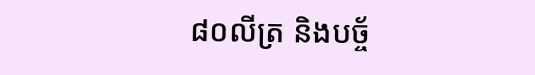៨០លីត្រ និងបច្ច័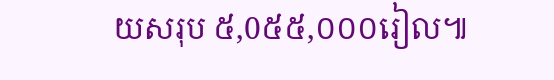យសរុប ៥,0៥៥,០០០រៀល៕